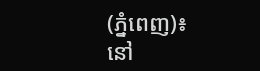(ភ្នំពេញ)៖ នៅ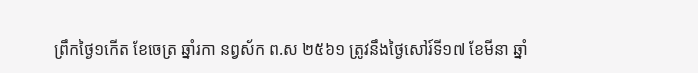ព្រឹកថ្ងៃ១កើត ខែចេត្រ ឆ្នាំរកា នព្វស័ក ព.ស ២៥៦១ ត្រូវនឹងថ្ងៃសៅរ៍ទី១៧ ខែមីនា ឆ្នាំ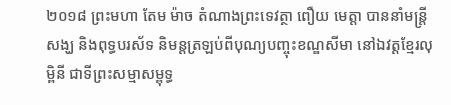២០១៨ ព្រះមហា តែម ម៉ាច តំណាងព្រះទេវត្ថា ពឿយ មេត្តា បាននាំមន្ត្រីសង្ឃ និងពុទ្ធបរស័ទ និមន្តត្រឡប់ពីបុណ្យបញ្ចុះខណ្ឌសីមា នៅឯវត្តខ្មែរលុម្ពិនី ជាទីព្រះសម្មាសម្ពុទ្ធ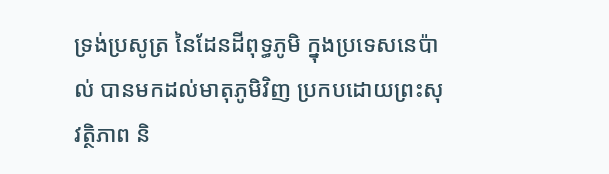ទ្រង់ប្រសូត្រ នៃដែនដីពុទ្ធភូមិ ក្នុងប្រទេសនេប៉ាល់ បានមកដល់មាតុភូមិវិញ ប្រកបដោយព្រះសុវត្ថិភាព និ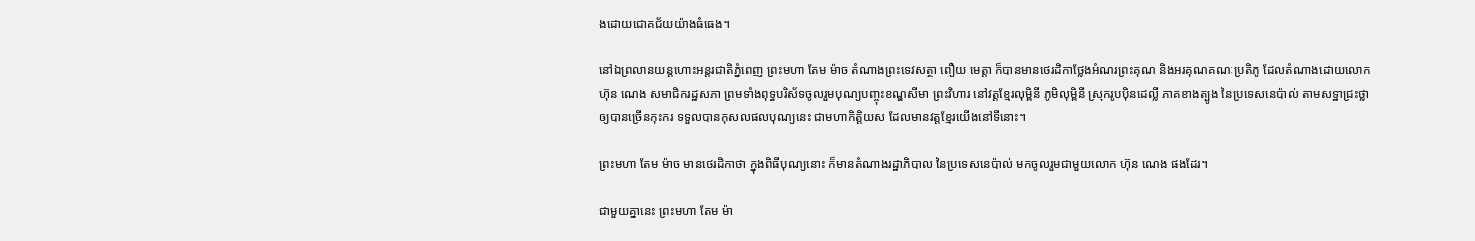ងដោយជោគជ័យយ៉ាងធំធេង។

នៅឯព្រលានយន្តហោះអន្តរជាតិភ្នំពេញ ព្រះមហា តែម ម៉ាច តំណាងព្រះទេវសត្ថា ពឿយ មេត្តា ក៏បានមានថេរដិកាថ្លែងអំណរព្រះគុណ និងអរគុណគណៈប្រតិភូ ដែលតំណាងដោយលោក ហ៊ុន ណេង សមាជិករដ្ឋសភា ព្រមទាំងពុទ្ធបរិស័ទចូលរួមបុណ្យបញ្ចុះខណ្ឌសីមា ព្រះវិហារ នៅវត្តខ្មែរលុម្ពិនី ភូមិលុម្ពិនី ស្រុករូបប៉ិនដេល្លី ភាគខាងត្បូង នៃប្រទេសនេប៉ាល់ តាមសទ្ឋាជ្រះថ្លាឲ្យបានច្រើនកុះករ ទទួលបានកុសលផលបុណ្យនេះ ជាមហាកិត្តិយស ដែលមានវត្តខ្មែរយើងនៅទីនោះ។

ព្រះមហា តែម ម៉ាច មានថេរដិកាថា ក្នុងពិធីបុណ្យនោះ ក៏មានតំណាងរដ្ឋាភិបាល នៃប្រទេសនេប៉ាល់ មកចូលរួមជាមួយលោក ហ៊ុន ណេង ផងដែរ។

ជាមួយគ្នានេះ ព្រះមហា តែម ម៉ា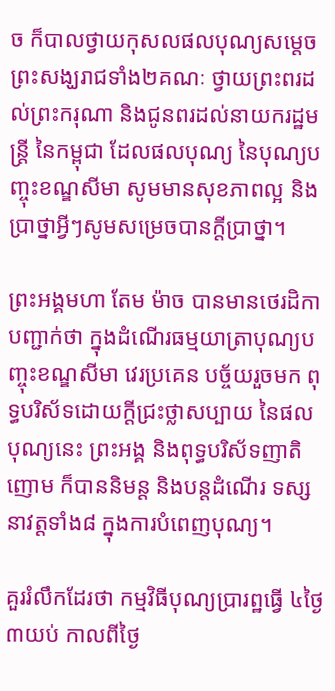ច ក៏បាលថ្វាយកុសលផលបុណ្យសម្តេចព្រះសង្ឃរាជទាំង២គណៈ ថ្វាយព្រះពរដល់ព្រះករុណា និងជូនពរដល់នាយករដ្ឋមន្ត្រី នៃកម្ពុជា ដែលផលបុណ្យ នៃបុណ្យបញ្ចុះខណ្ឌសីមា សូមមានសុខភាពល្អ និងប្រាថ្នាអ្វីៗសូមសម្រេចបានក្តីប្រាថ្នា។

ព្រះអង្គមហា តែម ម៉ាច បានមានថេរដិកាបញ្ជាក់ថា ក្នុងដំណើរធម្មយាត្រាបុណ្យបញ្ចុះខណ្ឌសីមា វេរប្រគេន បច្ច័យរួចមក ពុទ្ធបរិស័ទដោយក្តីជ្រះថ្លាសប្បាយ នៃផលបុណ្យនេះ ព្រះអង្គ និងពុទ្ធបរិស័ទញាតិញោម ក៏បាននិមន្ត និងបន្តដំណើរ ទស្សនាវត្តទាំង៨ ក្នុងការបំពេញបុណ្យ។

គួររំលឹកដែរថា កម្មវិធីបុណ្យប្រារព្ឋធ្វើ ៤ថ្ងៃ ៣យប់ កាលពីថ្ងៃ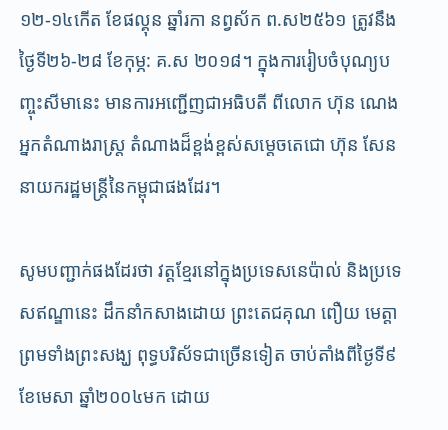១២-១៤កើត ខែផល្គុន ឆ្នាំរកា នព្វស័ក ព.ស២៥៦១ ត្រូវនឹងថ្ងៃទី២៦-២៨ ខែកុម្ភ: គ.ស ២០១៨។ ក្នុងការរៀបចំបុណ្យបញ្ចុះសីមានេះ មានការអញ្ជើញជាអធិបតី ពីលោក ហ៊ុន ណេង អ្នកតំណាងរាស្ត្រ តំណាងដ៏ខ្ពង់ខ្ពស់សម្តេចតេជោ ហ៊ុន សែន នាយករដ្ឋមន្ត្រីនៃកម្ពុជាផងដែរ។

សូមបញ្ជាក់ផងដែរថា វត្តខ្មែរនៅក្នុងប្រទេសនេប៉ាល់ និងប្រទេសឥណ្ឌានេះ ដឹកនាំកសាងដោយ ព្រះតេជគុណ ពឿយ មេត្តា ព្រមទាំងព្រះសង្ឃ ពុទ្ធបរិស័ទជាច្រើនទៀត ចាប់តាំងពីថ្ងៃទី៩ ខែមេសា ឆ្នាំ២០០៤មក ដោយ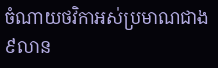ចំណាយថវិកាអស់ប្រមាណជាង៩លាន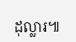ដុល្លារ៕